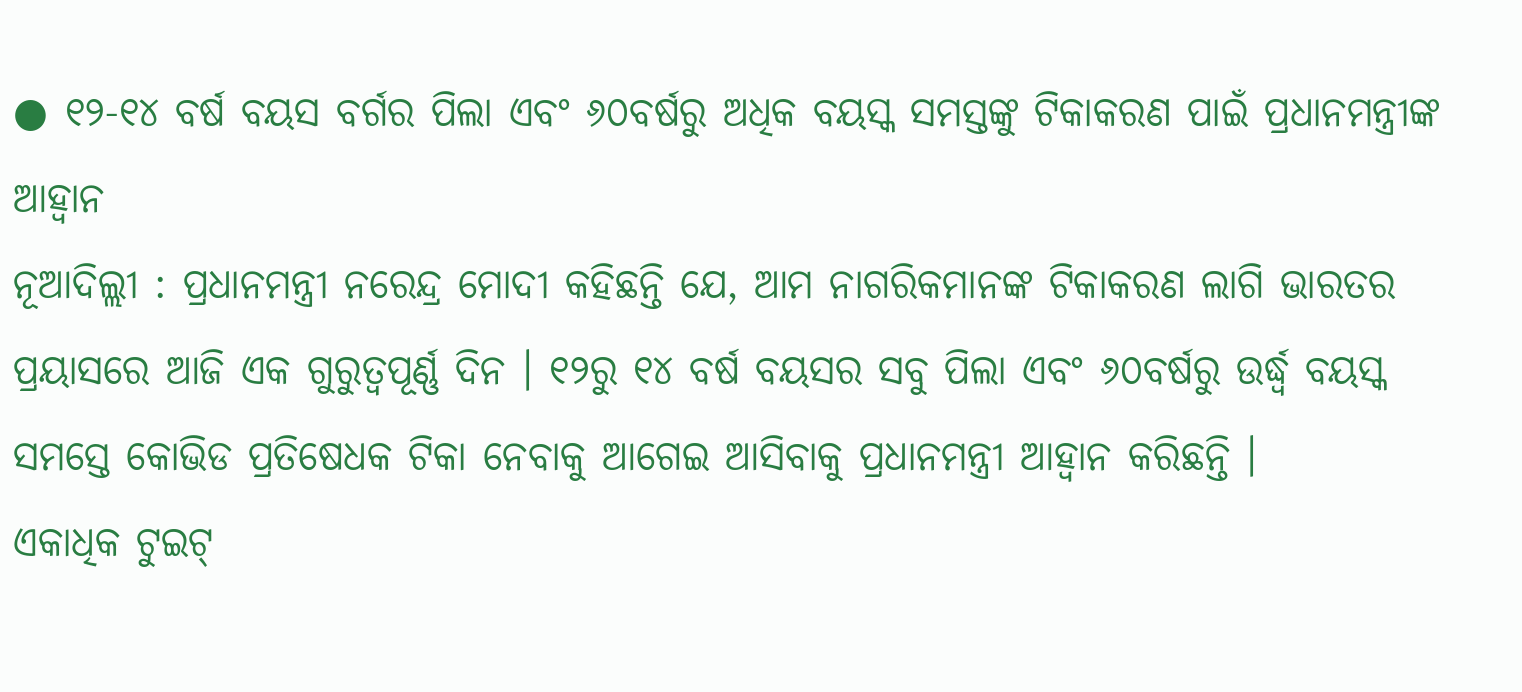● ୧୨-୧୪ ବର୍ଷ ବୟସ ବର୍ଗର ପିଲା ଏବଂ ୬୦ବର୍ଷରୁ ଅଧିକ ବୟସ୍କ ସମସ୍ତଙ୍କୁ ଟିକାକରଣ ପାଇଁ ପ୍ରଧାନମନ୍ତ୍ରୀଙ୍କ ଆହ୍ଵାନ
ନୂଆଦିଲ୍ଲୀ : ପ୍ରଧାନମନ୍ତ୍ରୀ ନରେନ୍ଦ୍ର ମୋଦୀ କହିଛନ୍ତି ଯେ, ଆମ ନାଗରିକମାନଙ୍କ ଟିକାକରଣ ଲାଗି ଭାରତର ପ୍ରୟାସରେ ଆଜି ଏକ ଗୁରୁତ୍ୱପୂର୍ଣ୍ଣ ଦିନ । ୧୨ରୁ ୧୪ ବର୍ଷ ବୟସର ସବୁ ପିଲା ଏବଂ ୬୦ବର୍ଷରୁ ଉର୍ଦ୍ଧ୍ୱ ବୟସ୍କ ସମସ୍ତେ କୋଭିଡ ପ୍ରତିଷେଧକ ଟିକା ନେବାକୁ ଆଗେଇ ଆସିବାକୁ ପ୍ରଧାନମନ୍ତ୍ରୀ ଆହ୍ଵାନ କରିଛନ୍ତି ।
ଏକାଧିକ ଟୁଇଟ୍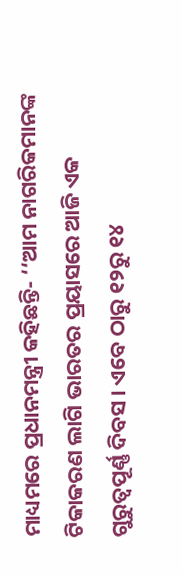ମାଧ୍ୟମରେ ପ୍ରଧାନମନ୍ତ୍ରୀ କହିଛନ୍ତି- ‘‘ଆମ ନାଗରିକମାନଙ୍କ ଟିକାକରଣ ଲାଗି ଭାରତର ପ୍ରୟାସରେ ଆଜି ଏକ ଗୁରୁତ୍ୱପୂର୍ଣ୍ଣ ଦିବସ । ଏବେ ଠାରୁ ୧୨ରୁ ୧୪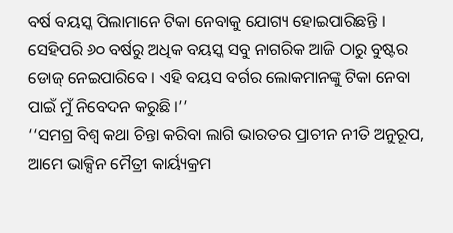ବର୍ଷ ବୟସ୍କ ପିଲାମାନେ ଟିକା ନେବାକୁ ଯୋଗ୍ୟ ହୋଇପାରିଛନ୍ତି । ସେହିପରି ୬୦ ବର୍ଷରୁ ଅଧିକ ବୟସ୍କ ସବୁ ନାଗରିକ ଆଜି ଠାରୁ ବୁଷ୍ଟର ଡୋଜ୍ ନେଇପାରିବେ । ଏହି ବୟସ ବର୍ଗର ଲୋକମାନଙ୍କୁ ଟିକା ନେବା ପାଇଁ ମୁଁ ନିବେଦନ କରୁଛି ।’’
‘‘ସମଗ୍ର ବିଶ୍ୱ କଥା ଚିନ୍ତା କରିବା ଲାଗି ଭାରତର ପ୍ରାଚୀନ ନୀତି ଅନୁରୂପ, ଆମେ ଭାକ୍ସିନ ମୈତ୍ରୀ କାର୍ୟ୍ୟକ୍ରମ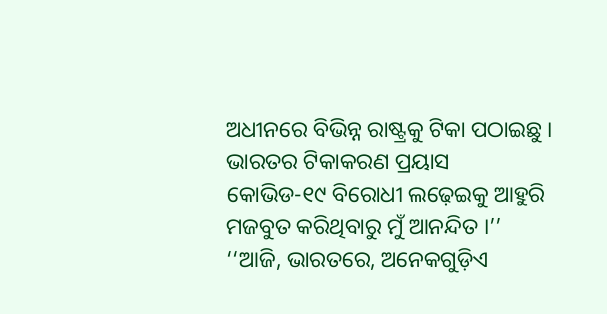ଅଧୀନରେ ବିଭିନ୍ନ ରାଷ୍ଟ୍ରକୁ ଟିକା ପଠାଇଛୁ । ଭାରତର ଟିକାକରଣ ପ୍ରୟାସ କୋଭିଡ-୧୯ ବିରୋଧୀ ଲଢ଼େଇକୁ ଆହୁରି ମଜବୁତ କରିଥିବାରୁ ମୁଁ ଆନନ୍ଦିତ ।’’
‘‘ଆଜି, ଭାରତରେ, ଅନେକଗୁଡ଼ିଏ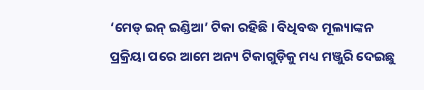‘ମେଡ୍ ଇନ୍ ଇଣ୍ଡିଆ’ ଟିକା ରହିଛି । ବିଧିବଦ୍ଧ ମୂଲ୍ୟାଙ୍କନ ପ୍ରକ୍ରିୟା ପରେ ଆମେ ଅନ୍ୟ ଟିକାଗୁଡ଼ିକୁ ମଧ୍ୟ ମଞ୍ଜୁରି ଦେଇଛୁ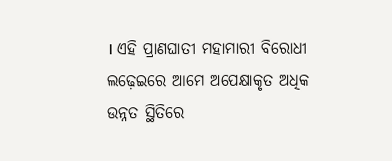। ଏହି ପ୍ରାଣଘାତୀ ମହାମାରୀ ବିରୋଧୀ ଲଢ଼େଇରେ ଆମେ ଅପେକ୍ଷାକୃତ ଅଧିକ ଉନ୍ନତ ସ୍ଥିତିରେ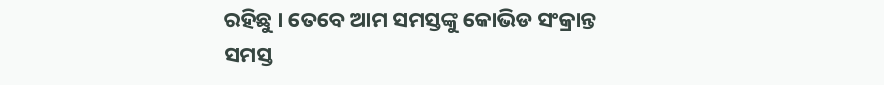ରହିଛୁ । ତେବେ ଆମ ସମସ୍ତଙ୍କୁ କୋଭିଡ ସଂକ୍ରାନ୍ତ ସମସ୍ତ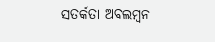ସତର୍କତା ଅବଲମ୍ବନ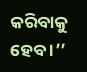କରିବାକୁ ହେବ ।’’